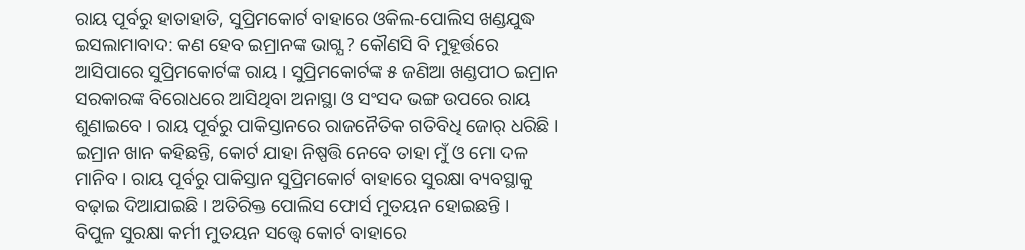ରାୟ ପୂର୍ବରୁ ହାତାହାତି, ସୁପ୍ରିମକୋର୍ଟ ବାହାରେ ଓକିଲ-ପୋଲିସ ଖଣ୍ଡଯୁଦ୍ଧ
ଇସଲାମାବାଦ: କଣ ହେବ ଇମ୍ରାନଙ୍କ ଭାଗ୍ଯ ? କୌଣସି ବି ମୁହୂର୍ତ୍ତରେ ଆସିପାରେ ସୁପ୍ରିମକୋର୍ଟଙ୍କ ରାୟ । ସୁପ୍ରିମକୋର୍ଟଙ୍କ ୫ ଜଣିଆ ଖଣ୍ଡପୀଠ ଇମ୍ରାନ ସରକାରଙ୍କ ବିରୋଧରେ ଆସିଥିବା ଅନାସ୍ଥା ଓ ସଂସଦ ଭଙ୍ଗ ଉପରେ ରାୟ ଶୁଣାଇବେ । ରାୟ ପୂର୍ବରୁ ପାକିସ୍ତାନରେ ରାଜନୈତିକ ଗତିବିଧି ଜୋର୍ ଧରିଛି । ଇମ୍ରାନ ଖାନ କହିଛନ୍ତି, କୋର୍ଟ ଯାହା ନିଷ୍ପତ୍ତି ନେବେ ତାହା ମୁଁ ଓ ମୋ ଦଳ ମାନିବ । ରାୟ ପୂର୍ବରୁ ପାକିସ୍ତାନ ସୁପ୍ରିମକୋର୍ଟ ବାହାରେ ସୁରକ୍ଷା ବ୍ୟବସ୍ଥାକୁ ବଢ଼ାଇ ଦିଆଯାଇଛି । ଅତିରିକ୍ତ ପୋଲିସ ଫୋର୍ସ ମୁତୟନ ହୋଇଛନ୍ତି ।
ବିପୁଳ ସୁରକ୍ଷା କର୍ମୀ ମୁତୟନ ସତ୍ତ୍ୱେ କୋର୍ଟ ବାହାରେ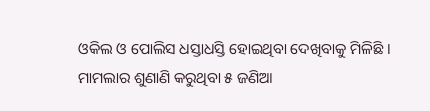ଓକିଲ ଓ ପୋଲିସ ଧସ୍ତାଧସ୍ତି ହୋଇଥିବା ଦେଖିବାକୁ ମିଳିଛି । ମାମଲାର ଶୁଣାଣି କରୁଥିବା ୫ ଜଣିଆ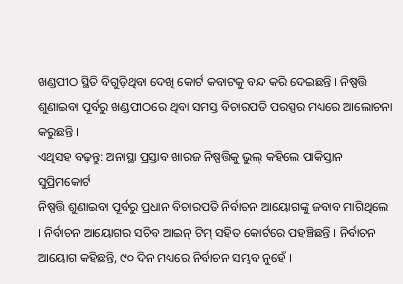ଖଣ୍ଡପୀଠ ସ୍ଥିତି ବିଗୁଡ଼ିଥିବା ଦେଖି କୋର୍ଟ କବାଟକୁ ବନ୍ଦ କରି ଦେଇଛନ୍ତି । ନିଷ୍ପତ୍ତି ଶୁଣାଇବା ପୂର୍ବରୁ ଖଣ୍ଡପୀଠରେ ଥିବା ସମସ୍ତ ବିଚାରପତି ପରସ୍ପର ମଧ୍ୟରେ ଆଲୋଚନା କରୁଛନ୍ତି ।
ଏଥିସହ ବଢ଼ନ୍ତୁ: ଅନାସ୍ଥା ପ୍ରସ୍ତାବ ଖାରଜ ନିଷ୍ପତ୍ତିକୁ ଭୁଲ୍ କହିଲେ ପାକିସ୍ତାନ ସୁପ୍ରିମକୋର୍ଟ
ନିଷ୍ପତ୍ତି ଶୁଣାଇବା ପୂର୍ବରୁ ପ୍ରଧାନ ବିଚାରପତି ନିର୍ବାଚନ ଆୟୋଗଙ୍କୁ ଜବାବ ମାଗିଥିଲେ । ନିର୍ବାଚନ ଆୟୋଗର ସଚିବ ଆଇନ୍ ଟିମ୍ ସହିତ କୋର୍ଟରେ ପହଞ୍ଚିଛନ୍ତି । ନିର୍ବାଚନ ଆୟୋଗ କହିଛନ୍ତି, ୯୦ ଦିନ ମଧ୍ୟରେ ନିର୍ବାଚନ ସମ୍ଭବ ନୁହେଁ ।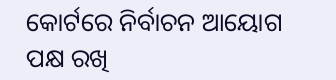କୋର୍ଟରେ ନିର୍ବାଚନ ଆୟୋଗ ପକ୍ଷ ରଖି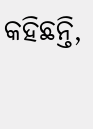କହିଛନ୍ତି,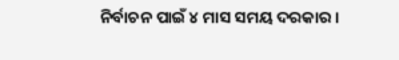ନିର୍ବାଚନ ପାଇଁ ୪ ମାସ ସମୟ ଦରକାର ।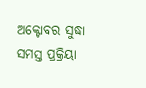ଅକ୍ଟୋବର ସୁଦ୍ଧା ସମସ୍ତ ପ୍ରକ୍ରିୟା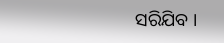ସରିଯିବ ।